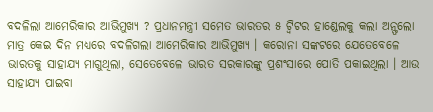ବଦଳିଲା ଆମେରିକାର ଆଭିମୁଖ୍ୟ ? ପ୍ରଧାନମନ୍ତ୍ରୀ ସମେତ ଭାରତର ୫ ଟ୍ୱିଟର ହାଣ୍ଡେଲକୁ କଲା ଅନ୍ଫଲୋ
ମାତ୍ର କେଇ ଦିନ ମଧ୍ୟରେ ବଦଳିଗଲା ଆମେରିକାର ଆଭିମୁଖ୍ୟ । କରୋନା ସଙ୍କଟରେ ଯେତେବେଳେ ଭାରତକୁ ସାହାଯ୍ୟ ମାଗୁଥିଲା, ସେତେବେଳେ ଭାରତ ସରକାରଙ୍କୁ ପ୍ରଶଂସାରେ ପୋତି ପକାଇଥିଲା । ଆଉ ସାହାଯ୍ୟ ପାଇବା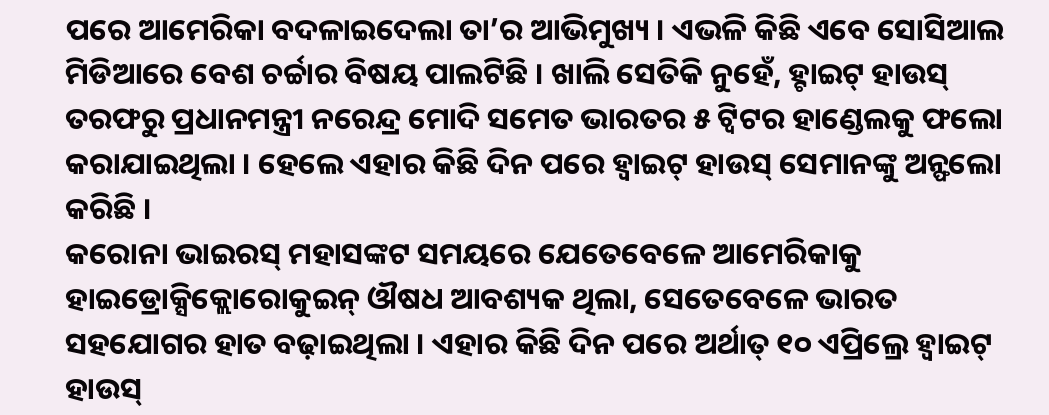ପରେ ଆମେରିକା ବଦଳାଇଦେଲା ତା’ର ଆଭିମୁଖ୍ୟ । ଏଭଳି କିଛି ଏବେ ସୋସିଆଲ ମିଡିଆରେ ବେଶ ଚର୍ଚ୍ଚାର ବିଷୟ ପାଲଟିଛି । ଖାଲି ସେତିକି ନୁହେଁ, ହ୍ଟାଇଟ୍ ହାଉସ୍ ତରଫରୁ ପ୍ରଧାନମନ୍ତ୍ରୀ ନରେନ୍ଦ୍ର ମୋଦି ସମେତ ଭାରତର ୫ ଟ୍ୱିଟର ହାଣ୍ଡେଲକୁ ଫଲୋ କରାଯାଇଥିଲା । ହେଲେ ଏହାର କିଛି ଦିନ ପରେ ହ୍ୱାଇଟ୍ ହାଉସ୍ ସେମାନଙ୍କୁ ଅନ୍ଫଲୋ କରିଛି ।
କରୋନା ଭାଇରସ୍ ମହାସଙ୍କଟ ସମୟରେ ଯେତେବେଳେ ଆମେରିକାକୁ ହାଇଡ୍ରୋକ୍ସିକ୍ଲୋରୋକୁଇନ୍ ଔଷଧ ଆବଶ୍ୟକ ଥିଲା, ସେତେବେଳେ ଭାରତ ସହଯୋଗର ହାତ ବଢ଼ାଇଥିଲା । ଏହାର କିଛି ଦିନ ପରେ ଅର୍ଥାତ୍ ୧୦ ଏପ୍ରିଲ୍ରେ ହ୍ୱାଇଟ୍ ହାଉସ୍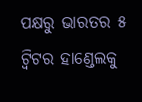ପକ୍ଷରୁ ଭାରତର ୫ ଟ୍ୱିଟର ହାଣ୍ଡେଲକୁ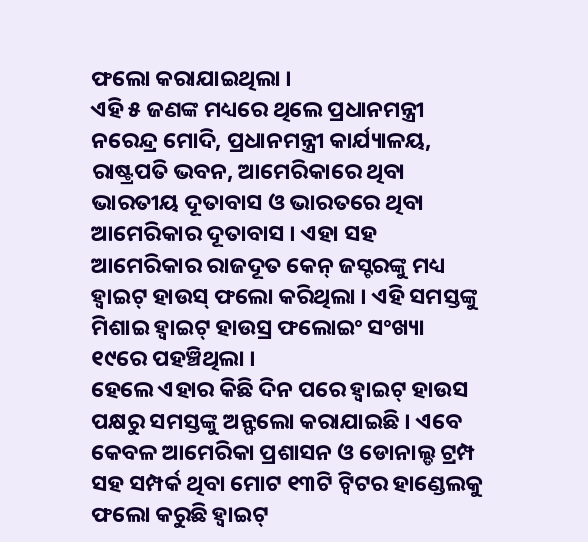ଫଲୋ କରାଯାଇଥିଲା ।
ଏହି ୫ ଜଣଙ୍କ ମଧ୍ୟରେ ଥିଲେ ପ୍ରଧାନମନ୍ତ୍ରୀ ନରେନ୍ଦ୍ର ମୋଦି, ପ୍ରଧାନମନ୍ତ୍ରୀ କାର୍ଯ୍ୟାଳୟ, ରାଷ୍ଟ୍ରପତି ଭବନ, ଆମେରିକାରେ ଥିବା ଭାରତୀୟ ଦୂତାବାସ ଓ ଭାରତରେ ଥିବା ଆମେରିକାର ଦୂତାବାସ । ଏହା ସହ ଆମେରିକାର ରାଜଦୂତ କେନ୍ ଜସ୍ଟରଙ୍କୁ ମଧ୍ୟ ହ୍ୱାଇଟ୍ ହାଉସ୍ ଫଲୋ କରିଥିଲା । ଏହି ସମସ୍ତଙ୍କୁ ମିଶାଇ ହ୍ୱାଇଟ୍ ହାଉସ୍ର ଫଲୋଇଂ ସଂଖ୍ୟା ୧୯ରେ ପହଞ୍ଚିଥିଲା ।
ହେଲେ ଏହାର କିଛି ଦିନ ପରେ ହ୍ୱାଇଟ୍ ହାଉସ ପକ୍ଷରୁ ସମସ୍ତଙ୍କୁ ଅନ୍ଫଲୋ କରାଯାଇଛି । ଏବେ କେବଳ ଆମେରିକା ପ୍ରଶାସନ ଓ ଡୋନାଲ୍ଡ ଟ୍ରମ୍ପ ସହ ସମ୍ପର୍କ ଥିବା ମୋଟ ୧୩ଟି ଟ୍ୱିଟର ହାଣ୍ଡେଲକୁ ଫଲୋ କରୁଛି ହ୍ୱାଇଟ୍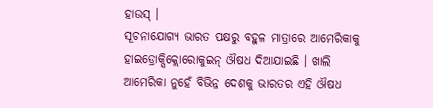ହାଉସ୍ ।
ସୂଚନାଯୋଗ୍ୟ ଭାରତ ପକ୍ଷରୁ ବହୁଳ ମାତ୍ରାରେ ଆମେରିକାକୁ ହାଇଡ୍ରୋକ୍ସିକ୍ଲୋରୋକୁଇନ୍ ଔଷଧ ଦିଆଯାଇଛି । ଖାଲି ଆମେରିକା ନୁହେଁ ବିଭିନ୍ନ ଦେଶକୁ ଭାରତର ଏହି ଔଷଧ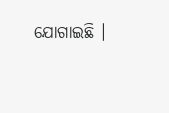ଯୋଗାଇଛି ।